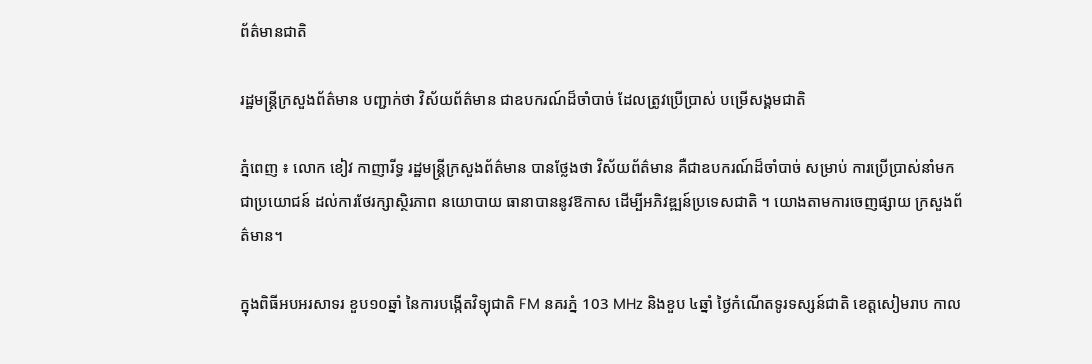ព័ត៌មានជាតិ

រដ្ឋមន្រ្តីក្រសួងព័ត៌មាន បញ្ជាក់ថា វិស័យព័ត៌មាន ជាឧបករណ៍ដ៏ចាំបាច់ ដែលត្រូវប្រើប្រាស់ បម្រើសង្គមជាតិ

ភ្នំពេញ ៖ លោក ខៀវ កាញារីទ្ធ រដ្ឋមន្រ្តីក្រសួងព័ត៌មាន បានថ្លែងថា វិស័យព័ត៌មាន គឺជាឧបករណ៍ដ៏ចាំបាច់ សម្រាប់ ការប្រើប្រាស់នាំមកជាប្រយោជន៍ ដល់ការថែរក្សាស្ថិរភាព នយោបាយ ធានាបាននូវឱកាស ដើម្បីអភិវឌ្ឍន៍ប្រទេសជាតិ ។ យោងតាមការចេញផ្សាយ ក្រសួងព័ត៌មាន។

ក្នុងពិធីអបអរសាទរ ខួប១០ឆ្នាំ នៃការបង្កើតវិទ្យុជាតិ FM នគរភ្នំ 103 MHz និងខួប ៤ឆ្នាំ ថ្ងៃកំណើតទូរទស្សន៍ជាតិ ខេត្តសៀមរាប កាល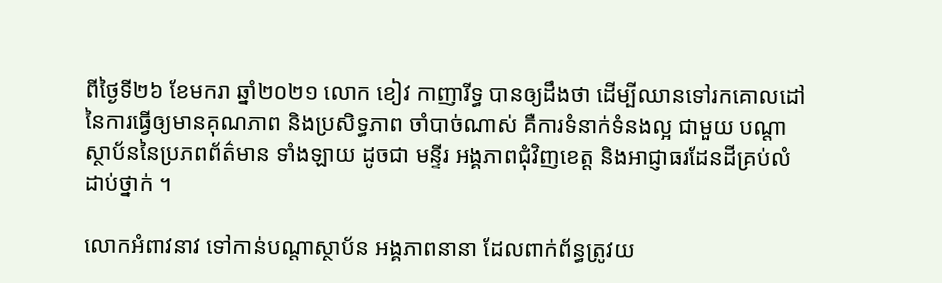ពីថ្ងៃទី២៦ ខែមករា ឆ្នាំ២០២១ លោក ខៀវ កាញារីទ្ធ បានឲ្យដឹងថា ដើម្បីឈានទៅរកគោលដៅ នៃការធ្វើឲ្យមានគុណភាព និងប្រសិទ្ធភាព ចាំបាច់ណាស់ គឺការទំនាក់ទំនងល្អ ជាមួយ បណ្តាស្ថាប័ននៃប្រភពព័ត៌មាន ទាំងឡាយ ដូចជា មន្ទីរ អង្គភាពជុំវិញខេត្ត និងអាជ្ញាធរដែនដីគ្រប់លំដាប់ថ្នាក់ ។

លោកអំពាវនាវ ទៅកាន់បណ្តាស្ថាប័ន អង្គភាពនានា ដែលពាក់ព័ន្ធត្រូវយ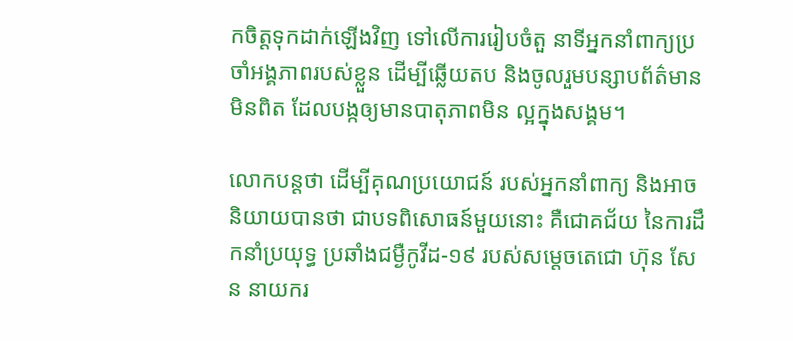កចិត្តទុកដាក់ឡើងវិញ ទៅលើការរៀបចំតួ នាទីអ្នកនាំពាក្យប្រចាំអង្គភាពរបស់ខ្លួន ដើម្បីឆ្លើយតប និងចូលរួមបន្សាបព័ត៌មានមិនពិត ដែលបង្កឲ្យមានបាតុភាពមិន ល្អក្នុងសង្គម។

លោកបន្តថា ដើម្បីគុណប្រយោជន៍ របស់អ្នកនាំពាក្យ និងអាចនិយាយបានថា ជាបទពិសោធន៍មួយនោះ គឺជោគជ័យ នៃការដឹកនាំប្រយុទ្ធ ប្រឆាំងជម្ងឺកូវីដ-១៩ របស់សម្តេចតេជោ ហ៊ុន សែន នាយករ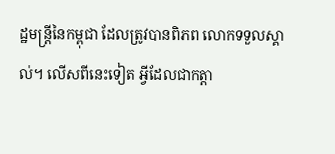ដ្ឋមន្រ្តីនៃកម្ពុជា ដែលត្រូវបានពិភព លោកទទួលស្គាល់។ លើសពីនេះទៀត អ្វីដែលជាកត្តា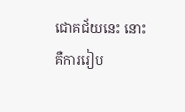ជោគជ័យនេះ នោះគឺការរៀប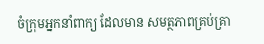ចំក្រុមអ្នកនាំពាក្យ ដែលមាន សមត្ថភាពគ្រប់គ្រា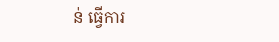ន់ ធ្វើការ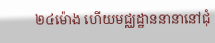២៤ម៉ោង ហើយមជ្ឈដ្ឋាននានានៅជុំ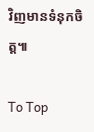វិញមានទំនុកចិត្ត៕

To Top